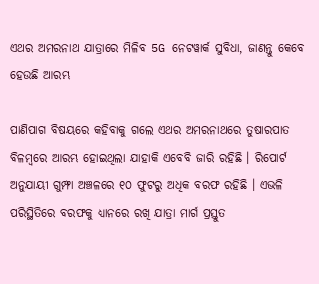ଏଥର ଅମରନାଥ ଯାତ୍ରାରେ ମିଳିବ 5G ନେଟୱାର୍କ ସୁବିଧା, ଜାଣନ୍ତୁ କେବେ ହେଉଛି ଆରମ୍ଭ

ପାଣିପାଗ ବିଷୟରେ କହିବାକୁ ଗଲେ ଏଥର ଅମରନାଥରେ ତୁଷାରପାତ ବିଳମ୍ବରେ ଆରମ୍ଭ ହୋଇଥିଲା ଯାହାକି ଏବେବି ଜାରି ରହିଛି । ରିପୋର୍ଟ ଅନୁଯାୟୀ ଗୁମ୍ଫା ଅଞ୍ଚଳରେ ୧୦ ଫୁଟରୁ ଅଧିକ ବରଫ ରହିଛି । ଏଭଳି ପରିସ୍ଥିତିରେ ବରଫକୁ ଧ୍ୟାନରେ ରଖି ଯାତ୍ରା ମାର୍ଗ ପ୍ରସ୍ତୁତ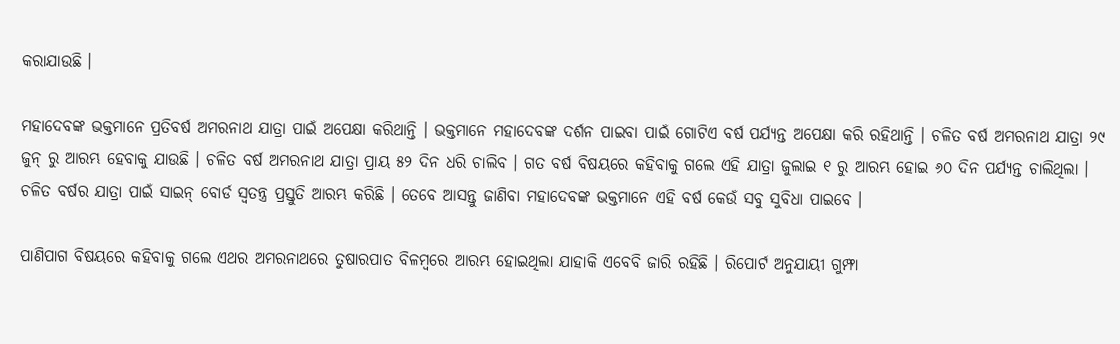କରାଯାଉଛି ।

ମହାଦେବଙ୍କ ଭକ୍ତମାନେ ପ୍ରତିବର୍ଷ ଅମରନାଥ ଯାତ୍ରା ପାଇଁ ଅପେକ୍ଷା କରିଥାନ୍ତି । ଭକ୍ତମାନେ ମହାଦେବଙ୍କ ଦର୍ଶନ ପାଇବା ପାଇଁ ଗୋଟିଏ ବର୍ଷ ପର୍ଯ୍ୟନ୍ତ ଅପେକ୍ଷା କରି ରହିଥାନ୍ତି । ଚଳିତ ବର୍ଷ ଅମରନାଥ ଯାତ୍ରା ୨୯ ଜୁନ୍ ରୁ ଆରମ୍ଭ ହେବାକୁ ଯାଉଛି । ଚଳିତ ବର୍ଷ ଅମରନାଥ ଯାତ୍ରା ପ୍ରାୟ ୫୨ ଦିନ ଧରି ଚାଲିବ । ଗତ ବର୍ଷ ବିଷୟରେ କହିବାକୁ ଗଲେ ଏହି ଯାତ୍ରା ଜୁଲାଇ ୧ ରୁ ଆରମ୍ଭ ହୋଇ ୬୦ ଦିନ ପର୍ଯ୍ୟନ୍ତ ଚାଲିଥିଲା । ଚଳିତ ବର୍ଷର ଯାତ୍ରା ପାଇଁ ସାଇନ୍‌ ବୋର୍ଡ ସ୍ୱତନ୍ତ୍ର ପ୍ରସ୍ତୁତି ଆରମ୍ଭ କରିଛି । ତେବେ ଆସନ୍ତୁ ଜାଣିବା ମହାଦେବଙ୍କ ଭକ୍ତମାନେ ଏହି ବର୍ଷ କେଉଁ ସବୁ ସୁବିଧା ପାଇବେ ।

ପାଣିପାଗ ବିଷୟରେ କହିବାକୁ ଗଲେ ଏଥର ଅମରନାଥରେ ତୁଷାରପାତ ବିଳମ୍ବରେ ଆରମ୍ଭ ହୋଇଥିଲା ଯାହାକି ଏବେବି ଜାରି ରହିଛି । ରିପୋର୍ଟ ଅନୁଯାୟୀ ଗୁମ୍ଫା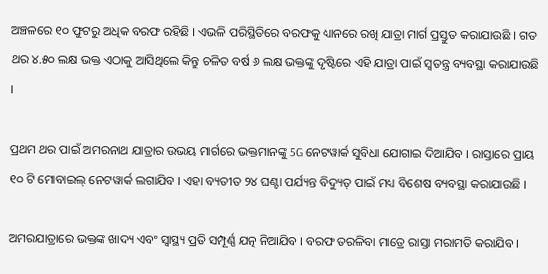ଅଞ୍ଚଳରେ ୧୦ ଫୁଟରୁ ଅଧିକ ବରଫ ରହିଛି । ଏଭଳି ପରିସ୍ଥିତିରେ ବରଫକୁ ଧ୍ୟାନରେ ରଖି ଯାତ୍ରା ମାର୍ଗ ପ୍ରସ୍ତୁତ କରାଯାଉଛି । ଗତ ଥର ୪.୫୦ ଲକ୍ଷ ଭକ୍ତ ଏଠାକୁ ଆସିଥିଲେ କିନ୍ତୁ ଚଳିତ ବର୍ଷ ୬ ଲକ୍ଷ ଭକ୍ତଙ୍କୁ ଦୃଷ୍ଟିରେ ଏହି ଯାତ୍ରା ପାଇଁ ସ୍ୱତନ୍ତ୍ର ବ୍ୟବସ୍ଥା କରାଯାଉଛି ।

ପ୍ରଥମ ଥର ପାଇଁ ଅମରନାଥ ଯାତ୍ରାର ଉଭୟ ମାର୍ଗରେ ଭକ୍ତମାନଙ୍କୁ 5G ନେଟୱାର୍କ ସୁବିଧା ଯୋଗାଇ ଦିଆଯିବ । ରାସ୍ତାରେ ପ୍ରାୟ ୧୦ ଟି ମୋବାଇଲ୍ ନେଟୱାର୍କ ଲଗାଯିବ । ଏହା ବ୍ୟତୀତ ୨୪ ଘଣ୍ଟା ପର୍ଯ୍ୟନ୍ତ ବିଦ୍ୟୁତ୍ ପାଇଁ ମଧ୍ୟ ବିଶେଷ ବ୍ୟବସ୍ଥା କରାଯାଉଛି ।

ଅମରଯାତ୍ରାରେ ଭକ୍ତଙ୍କ ଖାଦ୍ୟ ଏବଂ ସ୍ୱାସ୍ଥ୍ୟ ପ୍ରତି ସମ୍ପୂର୍ଣ୍ଣ ଯତ୍ନ ନିଆଯିବ । ବରଫ ତରଳିବା ମାତ୍ରେ ରାସ୍ତା ମରାମତି କରାଯିବ ।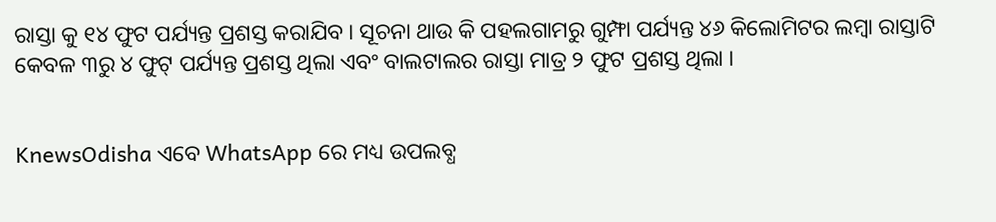ରାସ୍ତା କୁ ୧୪ ଫୁଟ ପର୍ଯ୍ୟନ୍ତ ପ୍ରଶସ୍ତ କରାଯିବ । ସୂଚନା ଥାଉ କି ପହଲଗାମରୁ ଗୁମ୍ଫା ପର୍ଯ୍ୟନ୍ତ ୪୬ କିଲୋମିଟର ଲମ୍ବା ରାସ୍ତାଟି କେବଳ ୩ରୁ ୪ ଫୁଟ୍‌ ପର୍ଯ୍ୟନ୍ତ ପ୍ରଶସ୍ତ ଥିଲା ଏବଂ ବାଲଟାଲର ରାସ୍ତା ମାତ୍ର ୨ ଫୁଟ ପ୍ରଶସ୍ତ ଥିଲା ।


KnewsOdisha ଏବେ WhatsApp ରେ ମଧ୍ୟ ଉପଲବ୍ଧ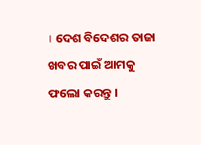। ଦେଶ ବିଦେଶର ତାଜା ଖବର ପାଇଁ ଆମକୁ ଫଲୋ କରନ୍ତୁ ।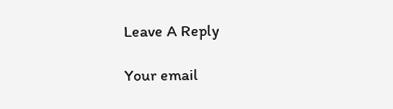Leave A Reply

Your email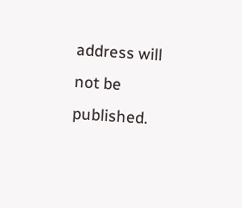address will not be published.